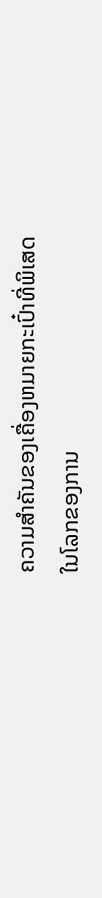ຄວາມສໍາຄັນຂອງເຄື່ອງຫມາຍກະເປົ໋າທີ່ພິເສດ
ໃນໂລກຂອງການ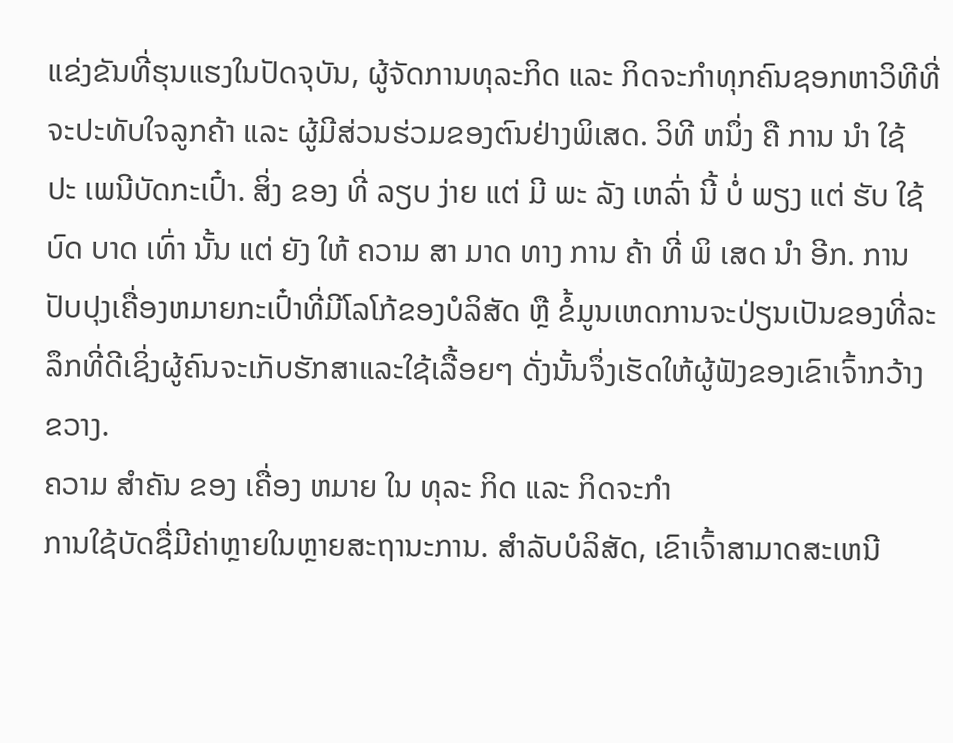ແຂ່ງຂັນທີ່ຮຸນແຮງໃນປັດຈຸບັນ, ຜູ້ຈັດການທຸລະກິດ ແລະ ກິດຈະກໍາທຸກຄົນຊອກຫາວິທີທີ່ຈະປະທັບໃຈລູກຄ້າ ແລະ ຜູ້ມີສ່ວນຮ່ວມຂອງຕົນຢ່າງພິເສດ. ວິທີ ຫນຶ່ງ ຄື ການ ນໍາ ໃຊ້ ປະ ເພນີບັດກະເປົ໋າ. ສິ່ງ ຂອງ ທີ່ ລຽບ ງ່າຍ ແຕ່ ມີ ພະ ລັງ ເຫລົ່າ ນີ້ ບໍ່ ພຽງ ແຕ່ ຮັບ ໃຊ້ ບົດ ບາດ ເທົ່າ ນັ້ນ ແຕ່ ຍັງ ໃຫ້ ຄວາມ ສາ ມາດ ທາງ ການ ຄ້າ ທີ່ ພິ ເສດ ນໍາ ອີກ. ການປັບປຸງເຄື່ອງຫມາຍກະເປົ໋າທີ່ມີໂລໂກ້ຂອງບໍລິສັດ ຫຼື ຂໍ້ມູນເຫດການຈະປ່ຽນເປັນຂອງທີ່ລະລຶກທີ່ດີເຊິ່ງຜູ້ຄົນຈະເກັບຮັກສາແລະໃຊ້ເລື້ອຍໆ ດັ່ງນັ້ນຈຶ່ງເຮັດໃຫ້ຜູ້ຟັງຂອງເຂົາເຈົ້າກວ້າງຂວາງ.
ຄວາມ ສໍາຄັນ ຂອງ ເຄື່ອງ ຫມາຍ ໃນ ທຸລະ ກິດ ແລະ ກິດຈະກໍາ
ການໃຊ້ບັດຊື່ມີຄ່າຫຼາຍໃນຫຼາຍສະຖານະການ. ສໍາລັບບໍລິສັດ, ເຂົາເຈົ້າສາມາດສະເຫນີ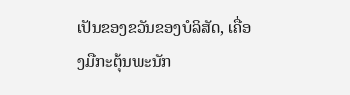ເປັນຂອງຂວັນຂອງບໍລິສັດ, ເຄື່ອງມືກະຕຸ້ນພະນັກ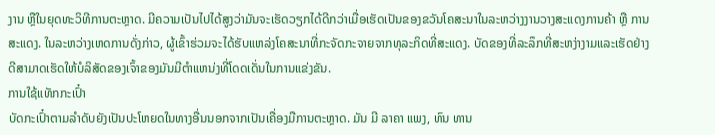ງານ ຫຼືໃນຍຸດທະວິທີການຕະຫຼາດ. ມີຄວາມເປັນໄປໄດ້ສູງວ່າມັນຈະເຮັດວຽກໄດ້ດີກວ່າເມື່ອເຮັດເປັນຂອງຂວັນໂຄສະນາໃນລະຫວ່າງງານວາງສະແດງການຄ້າ ຫຼື ການສະແດງ. ໃນລະຫວ່າງເຫດການດັ່ງກ່າວ, ຜູ້ເຂົ້າຮ່ວມຈະໄດ້ຮັບແຫລ່ງໂຄສະນາທີ່ກະຈັດກະຈາຍຈາກທຸລະກິດທີ່ສະແດງ. ບັດຂອງທີ່ລະລຶກທີ່ສະຫງ່າງາມແລະເຮັດຢ່າງດີສາມາດເຮັດໃຫ້ບໍລິສັດຂອງເຈົ້າຂອງມັນມີຕໍາແຫນ່ງທີ່ໂດດເດັ່ນໃນການແຂ່ງຂັນ.
ການໃຊ້ແທັກກະເປົ໋າ
ບັດກະເປົ໋າຕາມລໍາດັບຍັງເປັນປະໂຫຍດໃນທາງອື່ນນອກຈາກເປັນເຄື່ອງມືການຕະຫຼາດ. ມັນ ມີ ລາຄາ ແພງ, ທົນ ທານ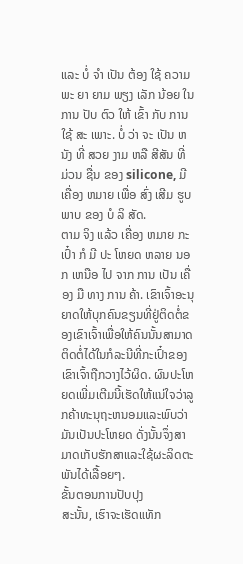ແລະ ບໍ່ ຈໍາ ເປັນ ຕ້ອງ ໃຊ້ ຄວາມ ພະ ຍາ ຍາມ ພຽງ ເລັກ ນ້ອຍ ໃນ ການ ປັບ ຕົວ ໃຫ້ ເຂົ້າ ກັບ ການ ໃຊ້ ສະ ເພາະ. ບໍ່ ວ່າ ຈະ ເປັນ ຫນັງ ທີ່ ສວຍ ງາມ ຫລື ສີສັນ ທີ່ ມ່ວນ ຊື່ນ ຂອງ silicone, ມີ ເຄື່ອງ ຫມາຍ ເພື່ອ ສົ່ງ ເສີມ ຮູບ ພາບ ຂອງ ບໍ ລິ ສັດ.
ຕາມ ຈິງ ແລ້ວ ເຄື່ອງ ຫມາຍ ກະເປົ໋າ ກໍ ມີ ປະ ໂຫຍດ ຫລາຍ ນອກ ເຫນືອ ໄປ ຈາກ ການ ເປັນ ເຄື່ອງ ມື ທາງ ການ ຄ້າ. ເຂົາເຈົ້າອະນຸຍາດໃຫ້ບຸກຄົນຂຽນທີ່ຢູ່ຕິດຕໍ່ຂອງເຂົາເຈົ້າເພື່ອໃຫ້ຄົນນັ້ນສາມາດຕິດຕໍ່ໄດ້ໃນກໍລະນີທີ່ກະເປົ໋າຂອງເຂົາເຈົ້າຖືກວາງໄວ້ຜິດ. ຜົນປະໂຫຍດເພີ່ມເຕີມນີ້ເຮັດໃຫ້ແນ່ໃຈວ່າລູກຄ້າທະນຸຖະຫນອມແລະພົບວ່າມັນເປັນປະໂຫຍດ ດັ່ງນັ້ນຈຶ່ງສາມາດເກັບຮັກສາແລະໃຊ້ຜະລິດຕະພັນໄດ້ເລື້ອຍໆ.
ຂັ້ນຕອນການປັບປຸງ
ສະນັ້ນ, ເຮົາຈະເຮັດແທັກ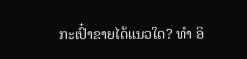ກະເປົ໋າຂາຍໄດ້ແນວໃດ? ທໍາ ອິ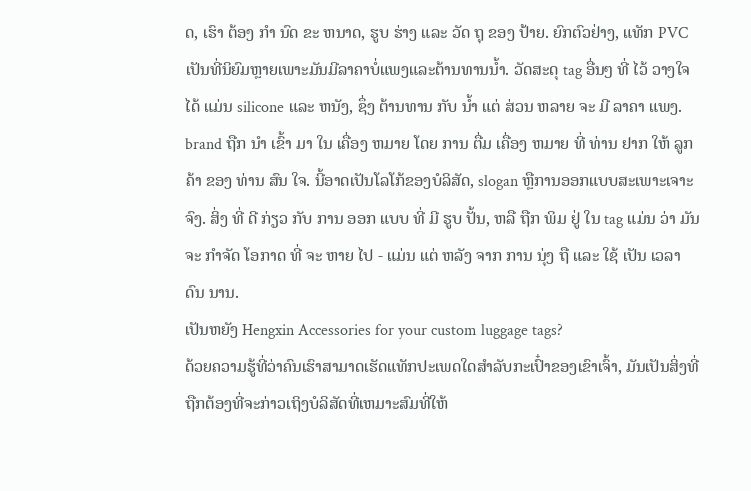ດ, ເຮົາ ຕ້ອງ ກໍາ ນົດ ຂະ ຫນາດ, ຮູບ ຮ່າງ ແລະ ວັດ ຖຸ ຂອງ ປ້າຍ. ຍົກຕົວຢ່າງ, ແທັກ PVC ເປັນທີ່ນິຍົມຫຼາຍເພາະມັນມີລາຄາບໍ່ແພງແລະຕ້ານທານນໍ້າ. ວັດສະດຸ tag ອື່ນໆ ທີ່ ໄວ້ ວາງໃຈ ໄດ້ ແມ່ນ silicone ແລະ ຫນັງ, ຊຶ່ງ ຕ້ານທານ ກັບ ນ້ຳ ແຕ່ ສ່ວນ ຫລາຍ ຈະ ມີ ລາຄາ ແພງ.
brand ຖືກ ນໍາ ເຂົ້າ ມາ ໃນ ເຄື່ອງ ຫມາຍ ໂດຍ ການ ຕື່ມ ເຄື່ອງ ຫມາຍ ທີ່ ທ່ານ ຢາກ ໃຫ້ ລູກ ຄ້າ ຂອງ ທ່ານ ສົນ ໃຈ. ນີ້ອາດເປັນໂລໂກ້ຂອງບໍລິສັດ, slogan ຫຼືການອອກແບບສະເພາະເຈາະຈົງ. ສິ່ງ ທີ່ ດີ ກ່ຽວ ກັບ ການ ອອກ ແບບ ທີ່ ມີ ຮູບ ປັ້ນ, ຫລື ຖືກ ພິມ ຢູ່ ໃນ tag ແມ່ນ ວ່າ ມັນ ຈະ ກໍາຈັດ ໂອກາດ ທີ່ ຈະ ຫາຍ ໄປ - ແມ່ນ ແຕ່ ຫລັງ ຈາກ ການ ນຸ່ງ ຖື ແລະ ໃຊ້ ເປັນ ເວລາ ດົນ ນານ.
ເປັນຫຍັງ Hengxin Accessories for your custom luggage tags?
ດ້ວຍຄວາມຮູ້ທີ່ວ່າຄົນເຮົາສາມາດເຮັດແທັກປະເພດໃດສໍາລັບກະເປົ໋າຂອງເຂົາເຈົ້າ, ມັນເປັນສິ່ງທີ່ຖືກຕ້ອງທີ່ຈະກ່າວເຖິງບໍລິສັດທີ່ເຫມາະສົມທີ່ໃຫ້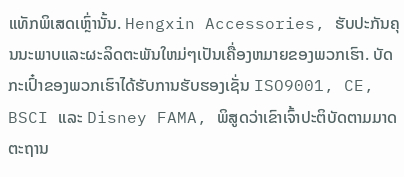ແທັກພິເສດເຫຼົ່ານັ້ນ. Hengxin Accessories, ຮັບປະກັນຄຸນນະພາບແລະຜະລິດຕະພັນໃຫມ່ໆເປັນເຄື່ອງຫມາຍຂອງພວກເຮົາ. ບັດກະເປົ໋າຂອງພວກເຮົາໄດ້ຮັບການຮັບຮອງເຊັ່ນ ISO9001, CE, BSCI ແລະ Disney FAMA, ພິສູດວ່າເຂົາເຈົ້າປະຕິບັດຕາມມາດຕະຖານ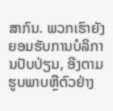ສາກົນ. ພວກເຮົາຍັງຍອມຮັບການບໍລິການປັບປ່ຽນ, ອີງຕາມຮູບພາບຫຼືຕົວຢ່າງ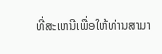ທີ່ສະເຫນີເພື່ອໃຫ້ທ່ານສາມາ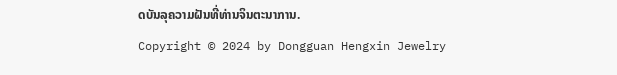ດບັນລຸຄວາມຝັນທີ່ທ່ານຈິນຕະນາການ.
Copyright © 2024 by Dongguan Hengxin Jewelry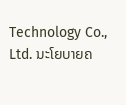Technology Co., Ltd. ນະໂຍບາຍຄ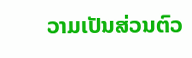ວາມເປັນສ່ວນຕົວ